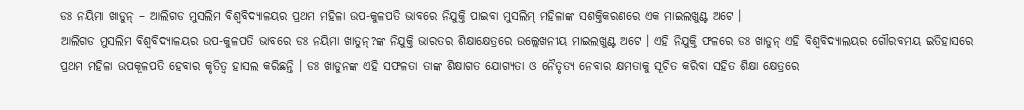ଡଃ ନୟିମା ଖାଡୁନ୍ – ଆଲିଗଡ ମୁସଲିମ ବିଶ୍ୱବିଦ୍ୟାଳୟର ପ୍ରଥମ ମହିଳା ଉପ-କୁଳପତି ଭାବରେ ନିଯୁକ୍ତି ପାଇବା ମୁସଲିମ୍ ମହିଳାଙ୍କ ସଶକ୍ତିକରଣରେ ଏକ ମାଇଲଖୁଣ୍ଟ ଅଟେ ।
ଆଲିଗଡ ମୁସଲିମ ବିଶ୍ୱବିଦ୍ୟାଳୟର ଉପ-କୁଳପତି ଭାବରେ ଡଃ ନୟିମା ଖାତୁନ୍?ଙ୍କ ନିଯୁକ୍ତି ଭାରତର ଶିକ୍ଷାକ୍ଷେତ୍ରରେ ଉଲ୍ଲେଖନୀୟ ମାଇଲଖୁଣ୍ଟ ଅଟେ । ଏହି ନିଯୁକ୍ତି ଫଳରେ ଡଃ ଖାଡୁନ୍ ଏହି ବିଶ୍ୱବିଦ୍ୟାଲୟର ଗୌରବମୟ ଇତିହାସରେ ପ୍ରଥମ ମହିଳା ଉପକୂଳପତି ହେବାର କୃତିତ୍ୱ ହାସଲ କରିଛନ୍ତି । ଡଃ ଖାଡୁନଙ୍କ ଏହି ସଫଳତା ତାଙ୍କ ଶିକ୍ଷାଗତ ଯୋଗ୍ୟତା ଓ ନୈତୃତ୍ୟ ନେବାର କ୍ଷମତାକୁ ସୂଚିତ କରିବା ସହିତ ଶିକ୍ଷା କ୍ଷେତ୍ରରେ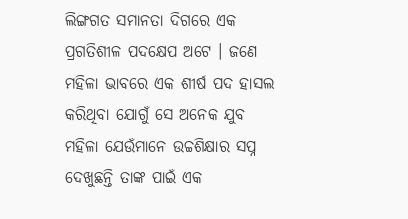ଲିଙ୍ଗଗତ ସମାନତା ଦିଗରେ ଏକ ପ୍ରଗତିଶୀଳ ପଦକ୍ଷେପ ଅଟେ । ଜଣେ ମହିଳା ଭାବରେ ଏକ ଶୀର୍ଷ ପଦ ହାସଲ କରିଥିବା ଯୋଗୁଁ ସେ ଅନେକ ଯୁବ ମହିଳା ଯେଉଁମାନେ ଉଚ୍ଚଶିକ୍ଷାର ସପ୍ନ ଦେଖୁଛନ୍ତି ତାଙ୍କ ପାଇଁ ଏକ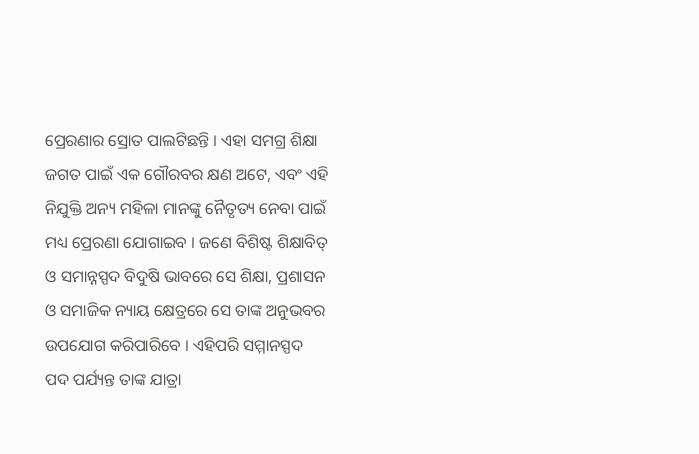ପ୍ରେରଣାର ସ୍ରୋତ ପାଲଟିଛନ୍ତି । ଏହା ସମଗ୍ର ଶିକ୍ଷା ଜଗତ ପାଇଁ ଏକ ଗୌରବର କ୍ଷଣ ଅଟେ, ଏବଂ ଏହି ନିଯୁକ୍ତି ଅନ୍ୟ ମହିଳା ମାନଙ୍କୁ ନୈତୃତ୍ୟ ନେବା ପାଇଁ ମଧ୍ୟ ପ୍ରେରଣା ଯୋଗାଇବ । ଜଣେ ବିଶିଷ୍ଟ ଶିକ୍ଷାବିତ୍ ଓ ସମାନ୍ନସ୍ପଦ ବିଦୁଷି ଭାବରେ ସେ ଶିକ୍ଷା, ପ୍ରଶାସନ ଓ ସମାଜିକ ନ୍ୟାୟ କ୍ଷେତ୍ରରେ ସେ ତାଙ୍କ ଅନୁଭବର ଉପଯୋଗ କରିପାରିବେ । ଏହିପରି ସମ୍ମାନସ୍ପଦ ପଦ ପର୍ଯ୍ୟନ୍ତ ତାଙ୍କ ଯାତ୍ରା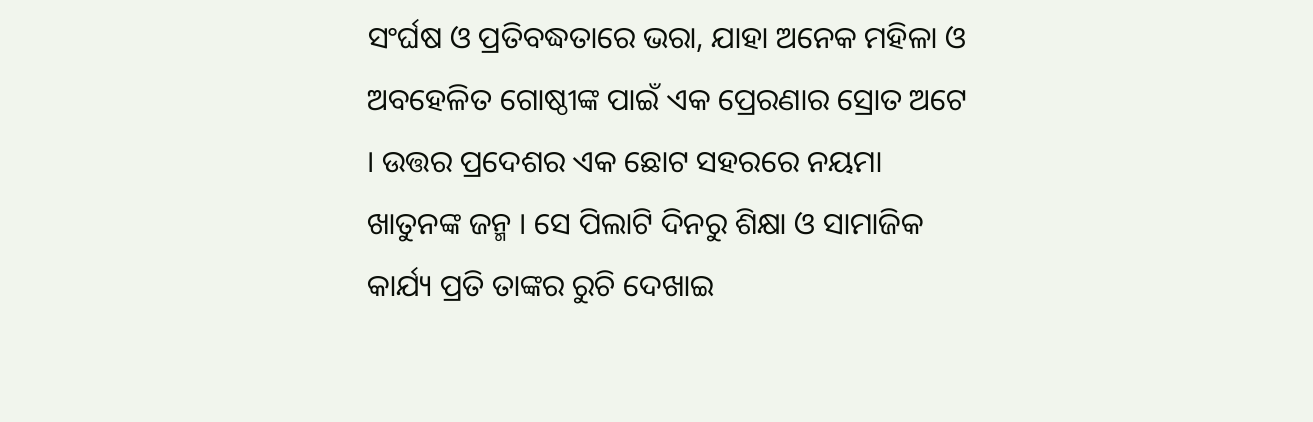ସଂର୍ଘଷ ଓ ପ୍ରତିବଦ୍ଧତାରେ ଭରା, ଯାହା ଅନେକ ମହିଳା ଓ ଅବହେଳିତ ଗୋଷ୍ଠୀଙ୍କ ପାଇଁ ଏକ ପ୍ରେରଣାର ସ୍ରୋତ ଅଟେ । ଉତ୍ତର ପ୍ରଦେଶର ଏକ ଛୋଟ ସହରରେ ନୟମା ଖାତୁନଙ୍କ ଜନ୍ମ । ସେ ପିଲାଟି ଦିନରୁ ଶିକ୍ଷା ଓ ସାମାଜିକ କାର୍ଯ୍ୟ ପ୍ରତି ତାଙ୍କର ରୁଚି ଦେଖାଇ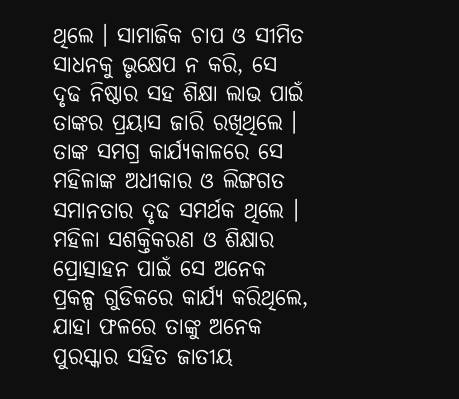ଥିଲେ । ସାମାଜିକ ଚାପ ଓ ସୀମିତ ସାଧନକୁ ଭୃକ୍ଷେପ ନ କରି, ସେ ଦୃଢ ନିଷ୍ଠାର ସହ ଶିକ୍ଷା ଲାଭ ପାଇଁ ତାଙ୍କର ପ୍ରୟାସ ଜାରି ରଖିଥିଲେ । ତାଙ୍କ ସମଗ୍ର କାର୍ଯ୍ୟକାଳରେ ସେ ମହିଳାଙ୍କ ଅଧୀକାର ଓ ଲିଙ୍ଗଗତ ସମାନତାର ଦୃଢ ସମର୍ଥକ ଥିଲେ । ମହିଳା ସଶକ୍ତିକରଣ ଓ ଶିକ୍ଷାର ପ୍ରୋତ୍ସାହନ ପାଇଁ ସେ ଅନେକ ପ୍ରକଳ୍ପ ଗୁଡିକରେ କାର୍ଯ୍ୟ କରିଥିଲେ, ଯାହା ଫଳରେ ତାଙ୍କୁ ଅନେକ ପୁରସ୍କାର ସହିତ ଜାତୀୟ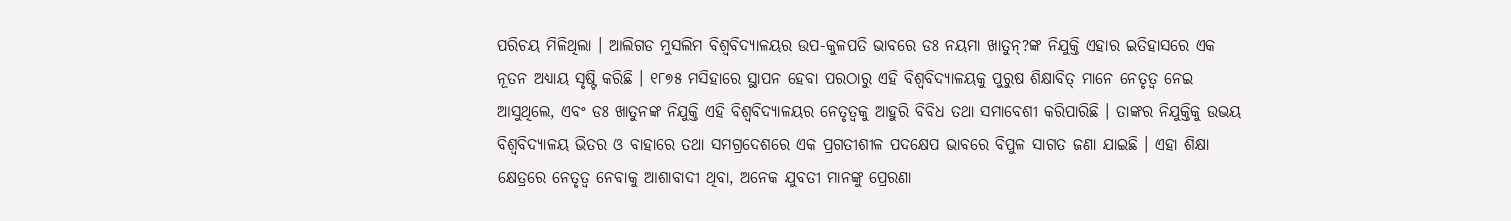ପରିଚୟ ମିଳିଥିଲା । ଆଲିଗଡ ମୁସଲିମ ବିଶ୍ୱବିଦ୍ୟାଳୟର ଉପ-କୁଳପତି ଭାବରେ ଡଃ ନୟମା ଖାତୁନ୍?ଙ୍କ ନିଯୁକ୍ତି ଏହାର ଇତିହାସରେ ଏକ ନୂତନ ଅଧ୍ୟାୟ ସୃଷ୍ଟି କରିଛି । ୧୮୭୫ ମସିହାରେ ସ୍ଥାପନ ହେବା ପରଠାରୁ ଏହି ବିଶ୍ୱବିଦ୍ୟାଳୟକୁ ପୁରୁଷ ଶିକ୍ଷାବିତ୍ ମାନେ ନେତୃତ୍ୱ ନେଇ ଆସୁଥିଲେ, ଏବଂ ଡଃ ଖାତୁନଙ୍କ ନିଯୁକ୍ତି ଏହି ବିଶ୍ୱବିଦ୍ୟାଳୟର ନେତୃତ୍ୱକୁ ଆହୁରି ବିବିଧ ତଥା ସମାବେଶୀ କରିପାରିଛି । ତାଙ୍କର ନିଯୁକ୍ତିକୁ ଉଭୟ ବିଶ୍ୱବିଦ୍ୟାଳୟ ଭିତର ଓ ବାହାରେ ତଥା ସମଗ୍ରଦେଶରେ ଏକ ପ୍ରଗତୀଶୀଳ ପଦକ୍ଷେପ ଭାବରେ ବିପୁଳ ସାଗତ ଜଣା ଯାଇଛି । ଏହା ଶିକ୍ଷା କ୍ଷେତ୍ରରେ ନେତୃତ୍ୱ ନେବାକୁ ଆଶାବାଦୀ ଥିବା, ଅନେକ ଯୁବତୀ ମାନଙ୍କୁ ପ୍ରେରଣା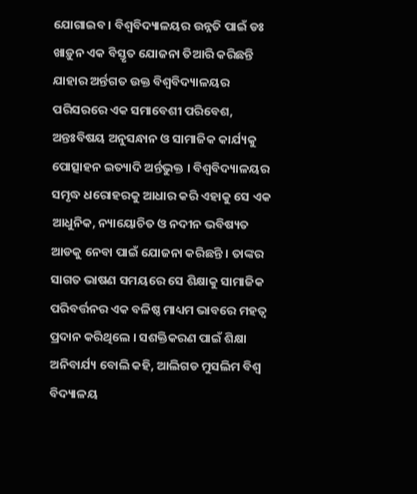ଯୋଗାଇବ । ବିଶ୍ୱବିଦ୍ୟାଳୟର ଉନ୍ନତି ପାଇଁ ଡଃ ଖାଡ଼ୁନ ଏକ ବିସ୍ତୃତ ଯୋଜନା ତିଆରି କରିଛନ୍ତି ଯାହାର ଅର୍ନ୍ତଗତ ଉକ୍ତ ବିଶ୍ୱବିଦ୍ୟାଳୟର ପରିସରରେ ଏକ ସମାବେଶୀ ପରିବେଶ, ଅନ୍ତଃବିଷୟ ଅନୁସନ୍ଧାନ ଓ ସାମାଜିକ କାର୍ଯ୍ୟକୁ ପୋତ୍ସାହନ ଇତ୍ୟାଦି ଅର୍ନ୍ତଭୁକ୍ତ । ବିଶ୍ୱବିଦ୍ୟାଳୟର ସମୃଦ୍ଧ ଧରୋହରକୁ ଆଧାର କରି ଏହାକୁ ସେ ଏକ ଆଧୁନିକ, ନ୍ୟାୟୋଚିତ ଓ ନଦୀନ ଭବିଷ୍ୟତ ଆଡକୁ ନେବା ପାଇଁ ଯୋଜନା କରିଛନ୍ତି । ତାଙ୍କର ସାଗତ ଭାଷଣ ସମୟରେ ସେ ଶିକ୍ଷାକୁ ସାମାଜିକ ପରିବର୍ତ୍ତନର ଏକ ବଳିଷ୍ଠ ମାଧ୍ୟମ ଭାବରେ ମହତ୍ୱ ପ୍ରଦାନ କରିଥିଲେ । ସଶକ୍ତିକରଣ ପାଇଁ ଶିକ୍ଷା ଅନିବାର୍ଯ୍ୟ ବୋଲି କହି, ଆଲିଗଡ ମୁସଲିମ ବିଶ୍ୱ ବିଦ୍ୟାଳୟ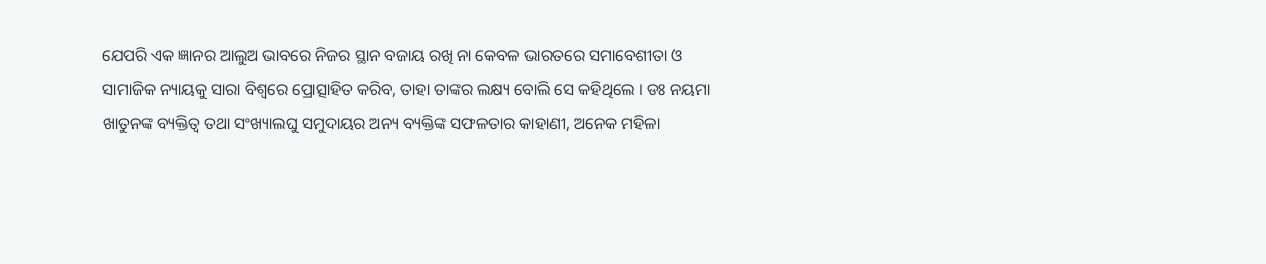ଯେପରି ଏକ ଜ୍ଞାନର ଆଲୁଅ ଭାବରେ ନିଜର ସ୍ଥାନ ବଜାୟ ରଖି ନା କେବଳ ଭାରତରେ ସମାବେଶୀତା ଓ ସାମାଜିକ ନ୍ୟାୟକୁ ସାରା ବିଶ୍ୱରେ ପ୍ରୋତ୍ସାହିତ କରିବ, ତାହା ତାଙ୍କର ଲକ୍ଷ୍ୟ ବୋଲି ସେ କହିଥିଲେ । ଡଃ ନୟମା ଖାତୁନଙ୍କ ବ୍ୟକ୍ତିତ୍ୱ ତଥା ସଂଖ୍ୟାଲଘୁ ସମୁଦାୟର ଅନ୍ୟ ବ୍ୟକ୍ତିଙ୍କ ସଫଳତାର କାହାଣୀ, ଅନେକ ମହିଳା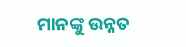ମାନଙ୍କୁ ଉନ୍ନତ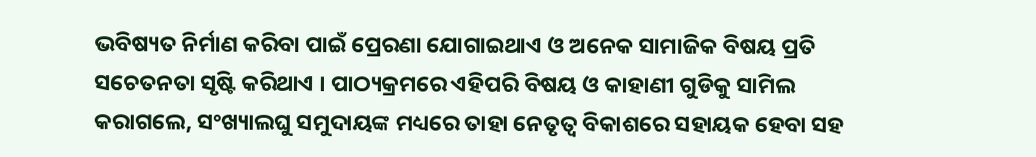ଭବିଷ୍ୟତ ନିର୍ମାଣ କରିବା ପାଇଁ ପ୍ରେରଣା ଯୋଗାଇଥାଏ ଓ ଅନେକ ସାମାଜିକ ବିଷୟ ପ୍ରତି ସଚେତନତା ସୃଷ୍ଟି କରିଥାଏ । ପାଠ୍ୟକ୍ରମରେ ଏହିପରି ବିଷୟ ଓ କାହାଣୀ ଗୁଡିକୁ ସାମିଲ କରାଗଲେ, ସଂଖ୍ୟାଲଘୁ ସମୁଦାୟଙ୍କ ମଧ୍ୟରେ ତାହା ନେତୃତ୍ୱ ବିକାଶରେ ସହାୟକ ହେବା ସହ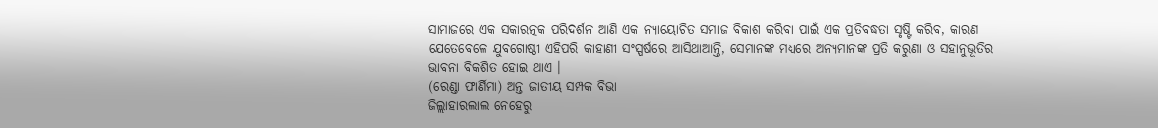ସାମାଜରେ ଏକ ସକାରତ୍ନକ ପରିଦର୍ଶନ ଆଣି ଏକ ନ୍ୟାୟୋଚିତ ସମାଜ ବିକାଶ କରିବା ପାଇଁ ଏକ ପ୍ରତିବଦ୍ଧତା ସୃଷ୍ଟି କରିବ, କାରଣ ଯେତେବେଳେ ଯୁବଗୋଷ୍ଠୀ ଏହିପରି କାହାଣୀ ସଂସ୍ପର୍ଷରେ ଆସିଥାଆନ୍ତି, ସେମାନଙ୍କ ମଧ୍ୟରେ ଅନ୍ୟମାନଙ୍କ ପ୍ରତି କରୁଣା ଓ ସହାନୁଭୂତିର ଭାବନା ବିକଶିତ ହୋଇ ଥାଏ ।
(ରେଣ୍ଡା ଫାର୍ଣିମା) ଅନ୍ତ ଜାତୀୟ ସମ୍ପକ ବିଭା
ଜିଲ୍ଲାହାରଲାଲ ନେହେରୁ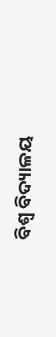ବିଶ୍ୱ ବିଦ୍ୟାଳୟ